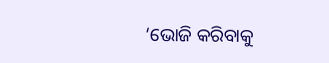‘ଭୋଜି କରିବାକୁ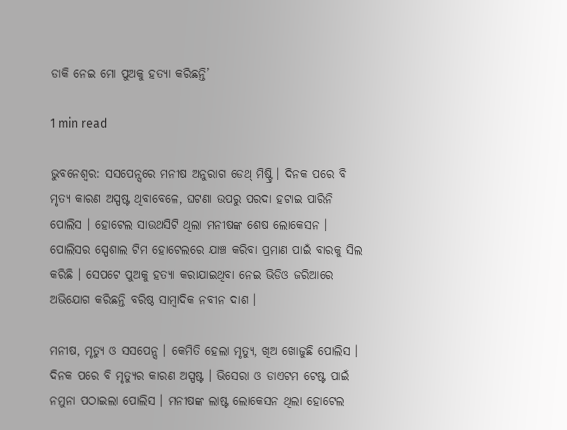ଡାକି ନେଇ ମୋ ପୁଅକୁ ହତ୍ୟା କରିଛନ୍ତି’

1 min read

ଭୁବନେଶ୍ୱର: ସସପେନ୍ସରେ ମନୀଷ ଅନୁରାଗ ଡେଥ୍ ମିଷ୍ଟ୍ରି । ଦିନକ ପରେ ବି ମୃତ୍ୟ କାରଣ ଅସ୍ପଷ୍ଟ ଥିବାବେଳେ, ଘଟଣା ଉପରୁ ପରଦା ହଟାଇ ପାରିନି ପୋଲିସ । ହୋଟେଲ ସାଉଥସିଟି ଥିଲା ମନୀଷଙ୍କ ଶେଷ ଲୋକେସନ । ପୋଲିସର ସ୍ପେଶାଲ ଟିମ ହୋଟେଲରେ ଯାଞ୍ଚ କରିବା ପ୍ରମାଣ ପାଇଁ ବାରକୁ ସିଲ କରିଛି । ସେପଟେ ପୁଅକୁ ହତ୍ୟା କରାଯାଇଥିବା ନେଇ ଭିଡିଓ ଜରିଆରେ ଅଭିଯୋଗ କରିଛନ୍ତି ବରିଷ୍ଠ ସାମ୍ବାଦିକ ନବୀନ ଦାଶ ।

ମନୀଷ, ମୃତ୍ୟୁ ଓ ସସପେନ୍ସ । କେମିତି ହେଲା ମୃତ୍ୟୁ, ଖିଅ ଖୋଜୁଛି ପୋଲିସ । ଦିନକ ପରେ ବି ମୃତ୍ୟୁର କାରଣ ଅସ୍ପଷ୍ଟ । ଭିସେରା ଓ ଡାଏଟମ ଟେଷ୍ଟ ପାଇଁ ନମୁନା ପଠାଇଲା ପୋଲିସ । ମନୀଷଙ୍କ ଲାଷ୍ଟ ଲୋକେସନ ଥିଲା ହୋଟେଲ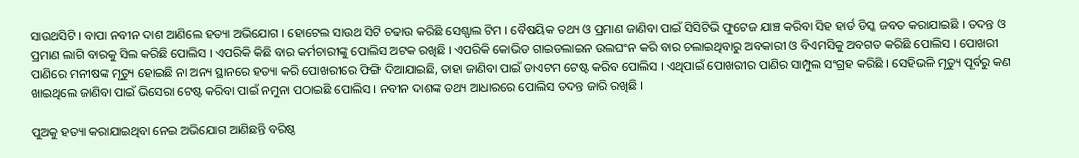ସାଉଥସିଟି । ବାପା ନବୀନ ଦାଶ ଆଣିଲେ ହତ୍ୟା ଅଭିଯୋଗ । ହୋଟେଲ ସାଉଥ ସିଟି ଚଢାଉ କରିଛି ସେଶ୍ପାଲ ଟିମ । ବୈଷୟିକ ତଥ୍ୟ ଓ ପ୍ରମାଣ ଜାଣିବା ପାଇଁ ସିସିଟିଭି ଫୁଟେଜ ଯାଞ୍ଚ କରିବା ସିହ ହାର୍ଡ ଡିସ୍କ ଜବତ କରାଯାଇଛି । ତଦନ୍ତ ଓ ପ୍ରମାଣ ଲାଗି ବାରକୁ ସିଲ କରିଛି ପୋଲିସ । ଏପରିକି କିଛି ବାର କର୍ମଚାରୀଙ୍କୁ ପୋଲିସ ଅଟକ ରଖିଛି । ଏପରିକି କୋଭିଡ ଗାଇଡଲାଇନ ଉଲଘଂନ କରି ବାର ଚଲାଇଥିବାରୁ ଅବକାରୀ ଓ ବିଏମସିକୁ ଅବଗତ କରିଛି ପୋଲିସ । ପୋଖରୀ ପାଣିରେ ମନୀଷଙ୍କ ମୃତ୍ୟୁ ହୋଇଛି ନା ଅନ୍ୟ ସ୍ଥାନରେ ହତ୍ୟା କରି ପୋଖରୀରେ ଫିଙ୍ଗି ଦିଆଯାଇଛି, ତାହା ଜାଣିବା ପାଇଁ ଡାଏଟମ ଟେଷ୍ଟ କରିବ ପୋଲିସ । ଏଥିପାଇଁ ପୋଖରୀର ପାଣିର ସାମ୍ପୁଲ ସଂଗ୍ରହ କରିଛି । ସେହିଭଳି ମୃତ୍ୟୁ ପୂର୍ବରୁ କଣ ଖାଇଥିଲେ ଜାଣିବା ପାଇଁ ଭିସେରା ଟେଷ୍ଟ କରିବା ପାଇଁ ନମୁନା ପଠାଇଛି ପୋଲିସ । ନବୀନ ଦାଶଙ୍କ ତଥ୍ୟ ଆଧାରରେ ପୋଲିସ ତଦନ୍ତ ଜାରି ରଖିଛି ।

ପୁଅକୁ ହତ୍ୟା କରାଯାଇଥିବା ନେଇ ଅଭିଯୋଗ ଆଣିଛନ୍ତି ବରିଷ୍ଠ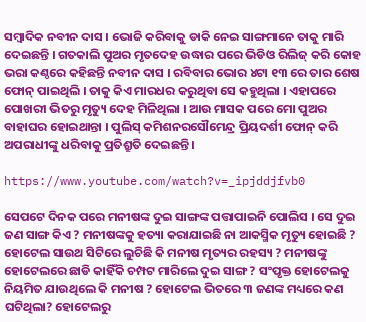ସମ୍ବାଦିକ ନବୀନ ଦାସ । ଭୋଜି କରିବାକୁ ଡାକି ନେଇ ସାଙ୍ଗମାନେ ତାକୁ ମାରି ଦେଇଛନ୍ତି । ଗତକାଲି ପୁଅର ମୃତଦେହ ଉଦ୍ଧାର ପରେ ଭିଡିଓ ରିଲିଜ୍ କରି କୋହ ଭରା କଣ୍ଠରେ କହିଛନ୍ତି ନବୀନ ଦାସ । ରବିବାର ଭୋର ୪ଟା ୧୩ ରେ ତାର ଶେଷ ଫୋନ୍ ପାଇଥିଲି । ତାକୁ କିଏ ମାରଧର କରୁଥିବା ସେ କହୁଥିଲା । ଏହାପରେ ପୋଖରୀ ଭିତରୁ ମୃତ୍ୟୁ ଦେହ ମିଳିଥିଲା । ଆଉ ମାସକ ପରେ ମୋ ପୁଅର ବାହାଘର ହୋଇଥାନ୍ତା । ପୁଲିସ୍‌ କମିଶନରସୌମେନ୍ଦ୍ର ପ୍ରିୟଦର୍ଶୀ ଫୋନ୍‌ କରି ଅପରାଧୀଙ୍କୁ ଧରିବାକୁ ପ୍ରତିଶ୍ରୁତି ଦେଇଛନ୍ତି ।

https://www.youtube.com/watch?v=_ipjddjfvb0

ସେପଟେ ଦିନକ ପରେ ମନୀଷଙ୍କ ଦୁଇ ସାଙ୍ଗଙ୍କ ପତ୍ତାପାଇନି ପୋଲିସ । ସେ ଦୁଇ ଜଣ ସାଙ୍ଗ କିଏ ? ମନୀଷଙ୍କକୁ ହତ୍ୟା କରାଯାଇଛି ନା ଆକସ୍ମିକ ମୃତ୍ୟୁ ହୋଇଛି ? ହୋଟେଲ ସାଉଥ ସିଟିରେ ଲୁଚିଛି କି ମନୀଷ ମୃତ୍ୟର ରହସ୍ୟ ? ମନୀଷଙ୍କୁ ହୋଟେଲରେ ଛାଡି କାହିଁକି ଚମ୍ପଟ ମାରିଲେ ଦୁଇ ସାଙ୍ଗ ? ସଂପୃକ୍ତ ହୋଟେଲକୁ ନିୟମିତ ଯାଉଥିଲେ କି ମନୀଷ ? ହୋଟେଲ ଭିତରେ ୩ ଜଣଙ୍କ ମଧ୍ୟରେ କଣ ଘଟିଥିଲା? ହୋଟେଲରୁ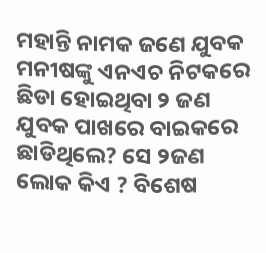ମହାନ୍ତି ନାମକ ଜଣେ ଯୁବକ ମନୀଷଙ୍କୁ ଏନଏଚ ନିଟକରେ ଛିଡା ହୋଇଥିବା ୨ ଜଣ ଯୁବକ ପାଖରେ ବାଇକରେ ଛାଡିଥିଲେ? ସେ ୨ଜଣ ଲୋକ କିଏ ? ବିଶେଷ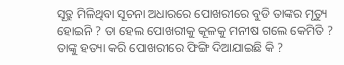ସୂତ୍ରୁ ମିଳିଥିବା ସୂଚନା ଅଧାରରେ ପୋଖରୀରେ ବୁଡି ତାଙ୍କର ମୃତ୍ୟୁ ହୋଇନି ? ତା ହେଲ ପୋଖରୀକୁ କୂଳକୁ ମନୀଷ ଗଲେ କେମିତି ? ତାଙ୍କୁ ହତ୍ୟା କରି ପୋଖରୀରେ ଫିଙ୍ଗି ଦିଆଯାଇଛି କି ?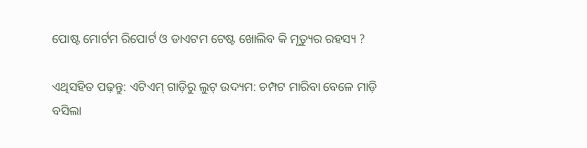ପୋଷ୍ଟ ମୋର୍ଟମ ରିପୋର୍ଟ ଓ ଡାଏଟମ ଟେଷ୍ଟ ଖୋଲିବ କି ମୃତ୍ୟୁର ରହସ୍ୟ ?

ଏଥିସହିତ ପଢ଼ନ୍ତୁ: ଏଟିଏମ୍‌ ଗାଡ଼ିରୁ ଲୁଟ୍‌ ଉଦ୍ୟମ: ଚମ୍ପଟ ମାରିବା ବେଳେ ମାଡ଼ି ବସିଲା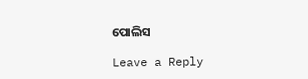ପୋଲିସ

Leave a Reply